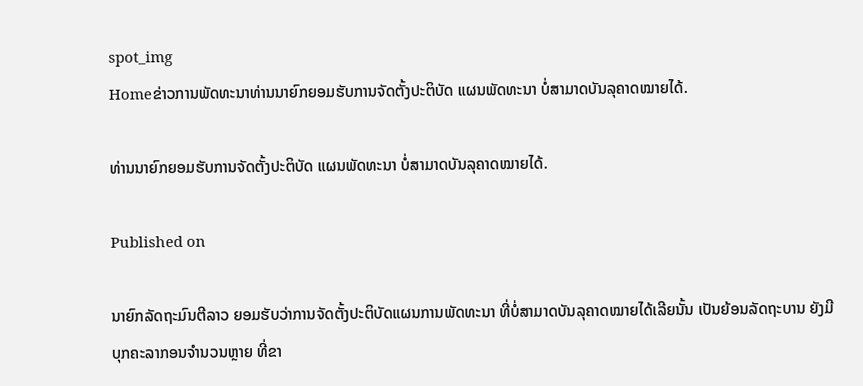spot_img
Homeຂ່າວການພັດທະນາທ່ານນາຍົກຍອມຮັບການຈັດຕັ້ງປະຕິບັດ ແຜນພັດທະນາ ບໍ່ສາມາດບັນລຸຄາດໝາຍໄດ້.

ທ່ານນາຍົກຍອມຮັບການຈັດຕັ້ງປະຕິບັດ ແຜນພັດທະນາ ບໍ່ສາມາດບັນລຸຄາດໝາຍໄດ້.

Published on

ນາຍົກລັດຖະມົນຕີລາວ ຍອມຮັບວ່າການຈັດຕັ້ງປະຕິບັດແຜນການພັດທະນາ ທີ່ບໍ່ສາມາດບັນລຸຄາດໝາຍໄດ້ເລີຍນັ້ນ ເປັນຍ້ອນລັດຖະບານ ຍັງມີບຸກຄະລາກອນຈຳນວນຫຼາຍ ທີ່ຂາ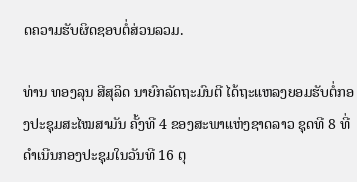ດຄວາມຮັບຜິດຊອບຕໍ່ສ່ວນລວມ.

ທ່ານ ທອງລຸນ ສີສຸລິດ ນາຍົກລັດຖະມົນຕີ ໄດ້ຖະແຫລງຍອມຮັບຕໍ່ກອງປະຊຸມສະໄໝສາມັນ ຄັ້ງທີ 4 ຂອງສະພາແຫ່ງຊາດລາວ ຊຸດທີ 8 ທີ່ດຳເນີນກອງປະຊຸມໃນວັນທີ 16 ຕຸ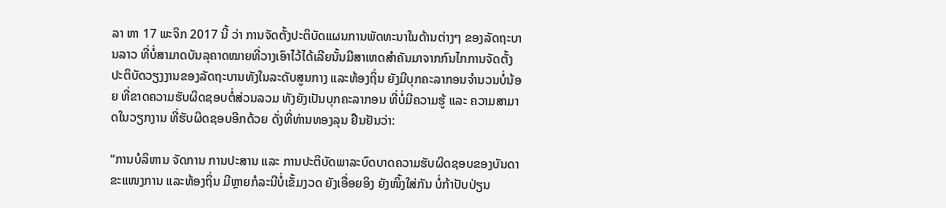ລາ ຫາ 17 ພະຈິກ 2017 ນີ້ ວ່າ ການຈັດຕັ້ງປະຕິບັດແຜນການພັດທະນາໃນດ້ານຕ່າງໆ ຂອງລັດຖະບານລາວ ທີ່ບໍ່ສາມາດບັນລຸຄາດໝາຍທີ່ວາງເອົາໄວ້ໄດ້ເລີຍນັ້ນມີສາເຫດສຳຄັນມາຈາກກົນໄກການຈັດຕັ້ງປະຕິບັດວຽງງານຂອງລັດຖະບານທັງໃນລະດັບສູນກາງ ແລະທ້ອງຖິ່ນ ຍັງມີບຸກຄະລາກອນຈຳນວນບໍ່ນ້ອຍ ທີ່ຂາດຄວາມຮັບຜິດຊອບຕໍ່ສ່ວນລວມ ທັງຍັງເປັນບຸກຄະລາກອນ ທີ່ບໍ່ມີຄວາມຮູ້ ແລະ ຄວາມສາມາດໃນວຽກງານ ທີ່ຮັບຜິດຊອບອີກດ້ວຍ ດັ່ງທີ່ທ່ານທອງລຸນ ຢືນຢັນວ່າ:

“ການບໍລິຫານ ຈັດການ ການປະສານ ແລະ ການປະຕິບັດພາລະບົດບາດຄວາມຮັບຜິດຊອບຂອງບັນດາຂະແໜງການ ແລະທ້ອງຖິ່ນ ມີຫຼາຍກໍລະນີບໍ່ເຂັ້ມງວດ ຍັງເອື່ອຍອິງ ຍັງໜິ້ງໃສ່ກັນ ບໍ່ກ້າປັບປ່ຽນ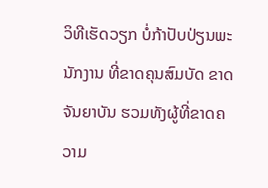ວິທີເຮັດວຽກ ບໍ່ກ້າປັບປ່ຽນພະນັກງານ ທີ່ຂາດຄຸນສົມບັດ ຂາດຈັນຍາບັນ ຮວມທັງຜູ້ທີ່ຂາດຄວາມ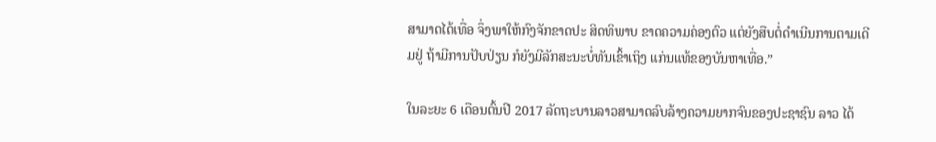ສາມາດໄດ້ເທື່ອ ຈຶ່ງພາໃຫ້ກົງຈັກຂາດປະ ສິດທິພາບ ຂາດຄວາມຄ່ອງຕົວ ແຕ່ຍັງສືບຕໍ່ດຳເນີນການຕາມເດີມຢູ່ ຖ້າມີການປັບປ່ຽນ ກໍຍັງມີລັກສະນະບໍ່ທັນເຂົ້າເຖິງ ແກ່ນແທ້ຂອງບັນຫາເທື່ອ.”

ໃນລະຍະ 6 ເດືອນຕົ້ນປີ 2017 ລັດຖະບານລາວສາມາດລົບລ້າງຄວາມຍາກຈົນຂອງປະຊາຊົນ ລາວ ໄດ້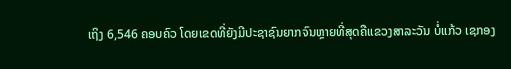ເຖິງ 6,546 ຄອບຄົວ ໂດຍເຂດທີ່ຍັງມີປະຊາຊົນຍາກຈົນຫຼາຍທີ່ສຸດຄືແຂວງສາລະວັນ ບໍ່ແກ້ວ ເຊກອງ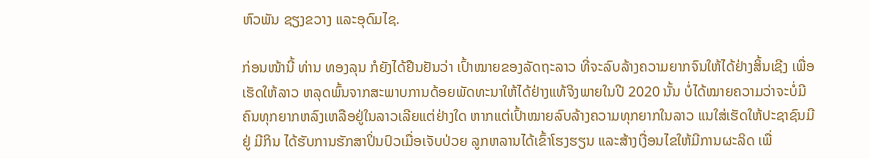ຫົວພັນ ຊຽງຂວາງ ແລະອຸດົມໄຊ.

ກ່ອນໜ້ານີ້ ທ່ານ ທອງລຸນ ກໍຍັງໄດ້ຢືນຢັນວ່າ ເປົ້າໝາຍຂອງລັດຖະລາວ ທີ່ຈະລົບລ້າງຄວາມຍາກຈົນໃຫ້ໄດ້ຢ່າງສິ້ນເຊີງ ເພື່ອເຮັດໃຫ້ລາວ ຫລຸດພົ້ນຈາກສະພາບການດ້ອຍພັດທະນາໃຫ້ໄດ້ຢ່າງແທ້ຈິງພາຍໃນປີ 2020 ນັ້ນ ບໍ່ໄດ້ໝາຍຄວາມວ່າຈະບໍ່ມີຄົນທຸກຍາກຫລົງເຫລືອຢູ່ໃນລາວເລີຍແຕ່ຢ່າງໃດ ຫາກແຕ່ເປົ້າໝາຍລົບລ້າງຄວາມທຸກຍາກໃນລາວ ແນໃສ່ເຮັດໃຫ້ປະຊາຊົນມີຢູ່ ມີກິນ ໄດ້ຮັບການຮັກສາປິ່ນປົວເມື່ອເຈັບປ່ວຍ ລູກຫລານໄດ້ເຂົ້າໂຮງຮຽນ ແລະສ້າງເງື່ອນໄຂໃຫ້ມີການຜະລິດ ເພື່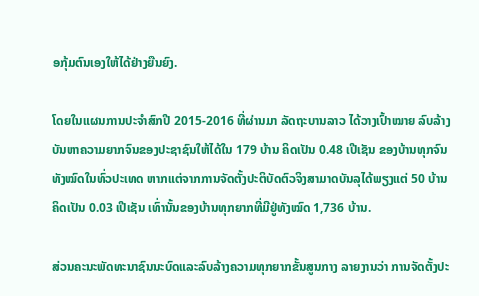ອກຸ້ມຕົນເອງໃຫ້ໄດ້ຢ່າງຍືນຍົງ.

ໂດຍໃນແຜນການປະຈຳສົກປີ 2015-2016 ທີ່ຜ່ານມາ ລັດຖະບານລາວ ໄດ້ວາງເປົ້າໝາຍ ລົບລ້າງບັນຫາຄວາມຍາກຈົນຂອງປະຊາຊົນໃຫ້ໄດ້ໃນ 179 ບ້ານ ຄິດເປັນ 0.48 ເປີເຊັນ ຂອງບ້ານທຸກຈົນທັງໝົດໃນທົ່ວປະເທດ ຫາກແຕ່ຈາກການຈັດຕັ້ງປະຕິບັດຕົວຈິງສາມາດບັນລຸໄດ້ພຽງແຕ່ 50 ບ້ານ ຄິດເປັນ 0.03 ເປີເຊັນ ເທົ່ານັ້ນຂອງບ້ານທຸກຍາກທີ່ມີຢູ່ທັງໝົດ 1,736 ບ້ານ.

ສ່ວນຄະນະພັດທະນາຊົນນະບົດແລະລົບລ້າງຄວາມທຸກຍາກຂັ້ນສູນກາງ ລາຍງານວ່າ ການຈັດຕັ້ງປະ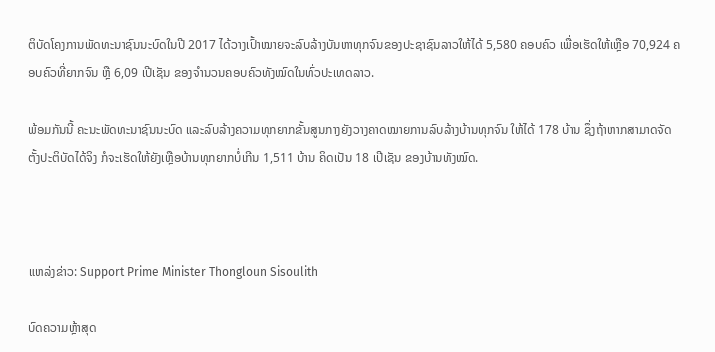ຕິບັດໂຄງການພັດທະນາຊົນນະບົດໃນປີ 2017 ໄດ້ວາງເປົ້າໝາຍຈະລົບລ້າງບັນຫາທຸກຈົນຂອງປະຊາຊົນລາວໃຫ້ໄດ້ 5,580 ຄອບຄົວ ເພື່ອເຮັດໃຫ້ເຫຼືອ 70,924 ຄອບຄົວທີ່ຍາກຈົນ ຫຼື 6,09 ເປີເຊັນ ຂອງຈຳນວນຄອບຄົວທັງໝົດໃນທົ່ວປະເທດລາວ.

ພ້ອມກັນນີ້ ຄະນະພັດທະນາຊົນນະບົດ ແລະລົບລ້າງຄວາມທຸກຍາກຂັ້ນສູນກາງຍັງວາງຄາດໝາຍການລົບລ້າງບ້ານທຸກຈົນ ໃຫ້ໄດ້ 178 ບ້ານ ຊຶ່ງຖ້າຫາກສາມາດຈັດຕັ້ງປະຕິບັດໄດ້ຈິງ ກໍຈະເຮັດໃຫ້ຍັງເຫຼືອບ້ານທຸກຍາກບໍ່ເກີນ 1,511 ບ້ານ ຄິດເປັນ 18 ເປີເຊັນ ຂອງບ້ານທັງໝົດ.



ແຫລ່ງຂ່າວ: Support Prime Minister Thongloun Sisoulith

ບົດຄວາມຫຼ້າສຸດ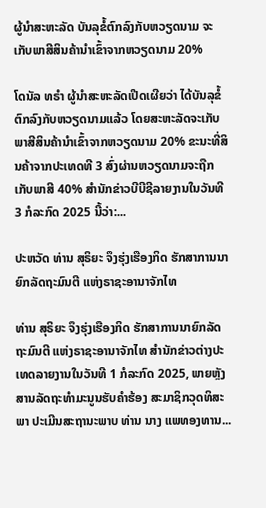ຜູ້ນຳສະຫະລັດ ບັນລຸຂໍ້ຕົກລົງກັບຫວຽດນາມ ຈະເກັບພາສີສິນຄ້ານຳເຂົ້າຈາກຫວຽດນາມ 20%

ໂດນັລ ທຣຳ ຜູ້ນຳສະຫະລັດເປີດເຜີຍວ່າ ໄດ້ບັນລຸຂໍ້ຕົກລົງກັບຫວຽດນາມແລ້ວ ໂດຍສະຫະລັດຈະເກັບພາສີສິນຄ້ານຳເຂົ້າຈາກຫວຽດນາມ 20% ຂະນະທີ່ສິນຄ້າຈາກປະເທດທີ 3 ສົ່ງຜ່ານຫວຽດນາມຈະຖືກເກັບພາສີ 40% ສຳນັກຂ່າວບີບີຊີລາຍງານໃນວັນທີ 3 ກໍລະກົດ 2025 ນີ້ວ່າ:...

ປະຫວັດ ທ່ານ ສຸຣິຍະ ຈຶງຮຸ່ງເຮືອງກິດ ຮັກສາການນາຍົກລັດຖະມົນຕີ ແຫ່ງຣາຊະອານາຈັກໄທ

ທ່ານ ສຸຣິຍະ ຈຶງຮຸ່ງເຮືອງກິດ ຮັກສາການນາຍົກລັດຖະມົນຕີ ແຫ່ງຣາຊະອານາຈັກໄທ ສຳນັກຂ່າວຕ່າງປະເທດລາຍງານໃນວັນທີ 1 ກໍລະກົດ 2025, ພາຍຫຼັງສານລັດຖະທຳມະນູນຮັບຄຳຮ້ອງ ສະມາຊິກວຸດທິສະພາ ປະເມີນສະຖານະພາບ ທ່ານ ນາງ ແພທອງທານ...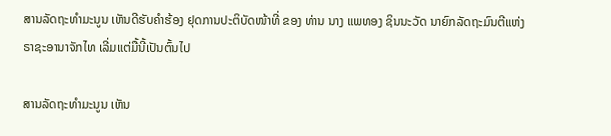ສານລັດຖະທຳມະນູນ ເຫັນດີຮັບຄຳຮ້ອງ ຢຸດການປະຕິບັດໜ້າທີ່ ຂອງ ທ່ານ ນາງ ແພທອງ ຊິນນະວັດ ນາຍົກລັດຖະມົນຕີແຫ່ງຣາຊະອານາຈັກໄທ ເລີ່ມແຕ່ມື້ນີ້ເປັນຕົ້ນໄປ

ສານລັດຖະທຳມະນູນ ເຫັນ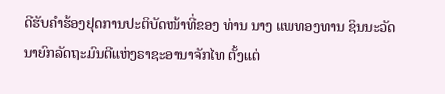ດີຮັບຄຳຮ້ອງຢຸດການປະຕິບັດໜ້າທີ່ຂອງ ທ່ານ ນາງ ແພທອງທານ ຊິນນະວັດ ນາຍົກລັດຖະມົນຕີແຫ່ງຣາຊະອານາຈັກໄທ ຕັ້ງແຕ່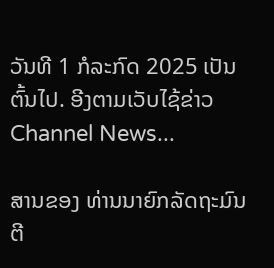ວັນທີ 1 ກໍລະກົດ 2025 ເປັນຕົ້ນໄປ. ອີງຕາມເວັບໄຊ້ຂ່າວ Channel News...

ສານຂອງ ທ່ານນາຍົກລັດຖະມົນຕີ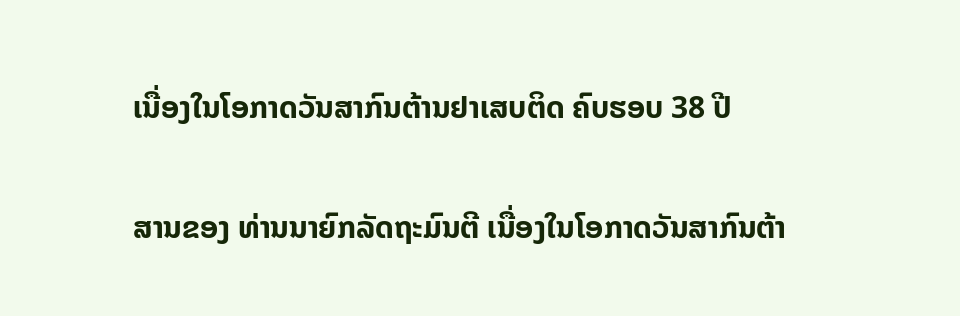ເນື່ອງໃນໂອກາດວັນສາກົນຕ້ານຢາເສບຕິດ ຄົບຮອບ 38 ປີ

ສານຂອງ ທ່ານນາຍົກລັດຖະມົນຕີ ເນື່ອງໃນໂອກາດວັນສາກົນຕ້າ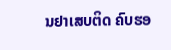ນຢາເສບຕິດ ຄົບຮອ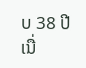ບ 38 ປີ ເນື່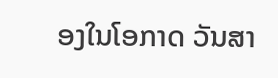ອງໃນໂອກາດ ວັນສາ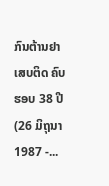ກົນຕ້ານຢາເສບຕິດ ຄົບຮອບ 38 ປີ (26 ມິຖຸນາ 1987 -...